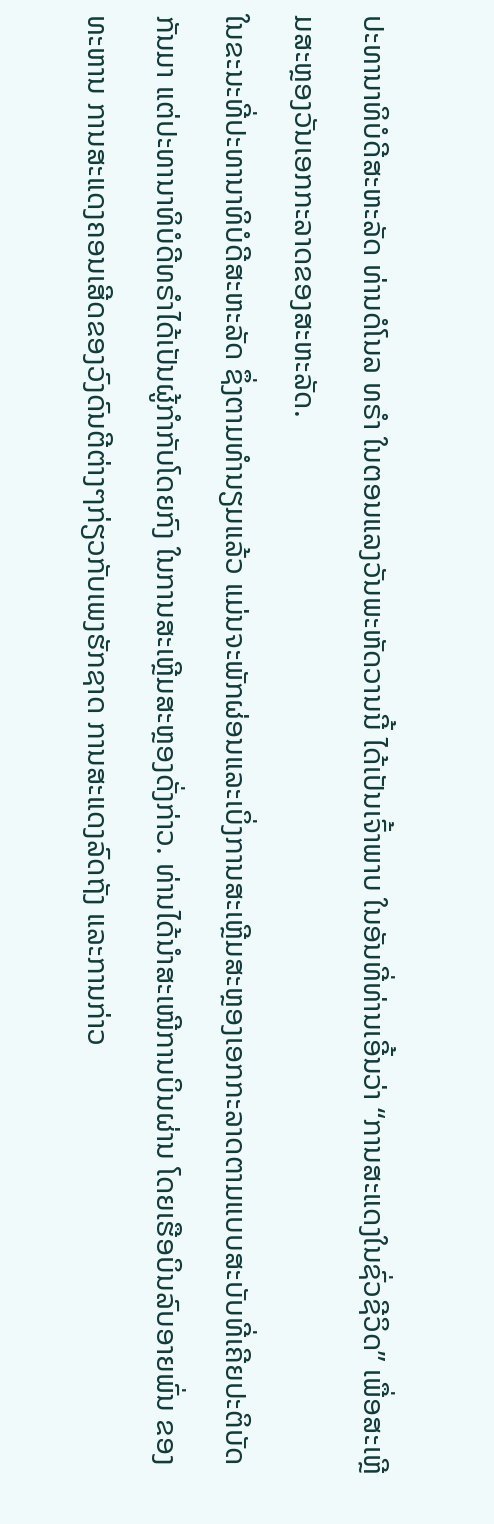ປະທານາທິບໍດີສະຫະລັດ ທ່ານດໍໂນລ ທຣຳ ໃນຕອນແລງວັນພະຫັດວານນີ້ ໄດ້ເປັນເຈົ້າພາບ ໃນອັນທີ່ທ່ານເອີ້ນວ່າ “ການສະແດງໃນຊົ່ວຊີວິດ” ເພື່ອສະເຫຼີມສະຫຼອງວັນເອກກະລາດຂອງສະຫະລັດ.
ໃນຂະນະທີ່ປະທານາທິບໍດີສະຫະລັດ ຊຶ່ງຕາມທຳນຽມແລ້ວ ແມ່ນຈະພັກຜ່ອນແລະເບິ່ງການສະເຫຼີມສະຫຼອງເອກກະລາດຕາມແບບສະບັບທີ່ເຄີຍປະຕິບັດກັນມາ ແຕ່ປະທານາທິບໍດີທຣຳໄດ້ເປັນຜູ້ກຳກັບໂດຍກົງ ໃນການສະເຫຼີມສະຫຼອງດັ່ງກ່າວ. ທ່ານໄດ້ນຳສະເໜີການບິນຜ່ານ ໂດຍເຮືອບິນລົບອາຍພົ່ນ ຂອງທະຫານ ການສະແດງຄອນເສີດຂອງວົງດົນຕີຕ່າງໆກ່ຽວກັບເພງຮັກຊາດ ການສະແດງລົດຖັງ ແລະການກ່າວ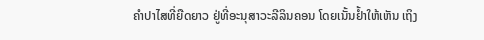ຄຳປາໄສທີ່ຍືດຍາວ ຢູ່ທີ່ອະນຸສາວະລີລິນຄອນ ໂດຍເນັ້ນຢ້ຳໃຫ້ເຫັນ ເຖິງ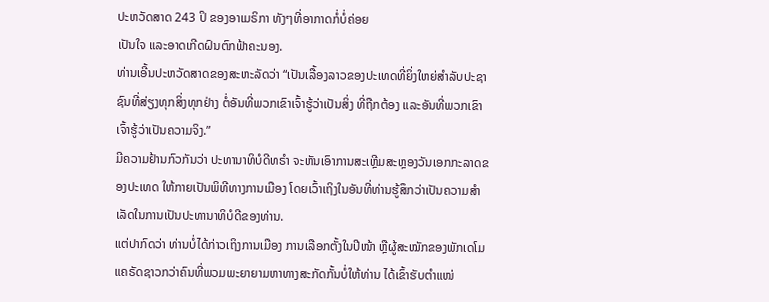ປະຫວັດສາດ 243 ປິ ຂອງອາເມຣິກາ ທັງໆທີ່ອາກາດກໍ່ບໍ່ຄ່ອຍ
ເປັນໃຈ ແລະອາດເກີດຝົນຕົກຟ້າຄະນອງ.
ທ່ານເອີ້ນປະຫວັດສາດຂອງສະຫະລັດວ່າ “ເປັນເລື້ອງລາວຂອງປະເທດທີ່ຍິ່ງໃຫຍ່ສຳລັບປະຊາຊົນທີ່ສ່ຽງທຸກສິ່ງທຸກຢ່າງ ຕໍ່ອັນທີ່ພວກເຂົາເຈົ້າຮູ້ວ່າເປັນສິ່ງ ທີ່ຖືກຕ້ອງ ແລະອັນທີ່ພວກເຂົາເຈົ້າຮູ້ວ່າເປັນຄວາມຈິງ.”
ມີຄວາມຢ້ານກົວກັນວ່າ ປະທານາທິບໍດີທຣຳ ຈະຫັນເອົາການສະເຫຼີມສະຫຼອງວັນເອກກະລາດຂອງປະເທດ ໃຫ້ກາຍເປັນພິທີທາງການເມືອງ ໂດຍເວົ້າເຖິງໃນອັນທີ່ທ່ານຮູ້ສຶກວ່າເປັນຄວາມສຳເລັດໃນການເປັນປະທານາທິບໍດີຂອງທ່ານ.
ແຕ່ປາກົດວ່າ ທ່ານບໍ່ໄດ້ກ່າວເຖິງການເມືອງ ການເລືອກຕັ້ງໃນປີໜ້າ ຫຼືຜູ້ສະໝັກຂອງພັກເດໂມແຄຣັດຊາວກວ່າຄົນທີ່ພວມພະຍາຍາມຫາທາງສະກັດກັ້ນບໍ່ໃຫ້ທ່ານ ໄດ້ເຂົ້າຮັບຕຳແໜ່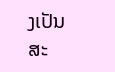ງເປັນສະ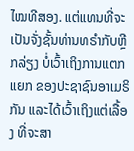ໄໝທີສອງ. ແຕ່ແທນທີ່ຈະເປັນຈັ່ງຊັ້ນທ່ານທຣຳກັບຫຼີກລ່ຽງ ບໍ່ເວົ້າເຖິງການແຕກແຍກ ຂອງປະຊາຊົນອາເມຣິກັນ ແລະໄດ້ເວົ້າເຖິງແຕ່ເລື້ອງ ທີ່ຈະສາ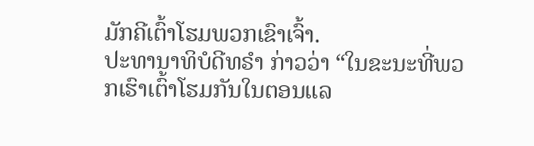ມັກຄີເຕົ້າໂຮມພວກເຂົາເຈົ້າ.
ປະທານາທິບໍດີທຣຳ ກ່າວວ່າ “ໃນຂະນະທີ່ພວກເຮົາເຕົ້າໂຮມກັນໃນຕອນແລ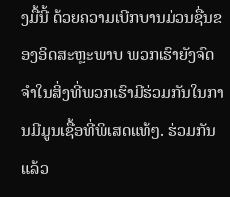ງມື້ນີ້ ດ້ວຍຄວາມເບີກບານມ່ວນຊື່ນຂອງອິດສະຫຼະພາບ ພວກເຮົາຍັງຈົດຈຳໃນສິ່ງທີ່ພວກເຮົາມີຮ່ວມກັນໃນການມີມູນເຊື້ອທີ່ພິເສດແທ້ໆ. ຮ່ວມກັນແລ້ວ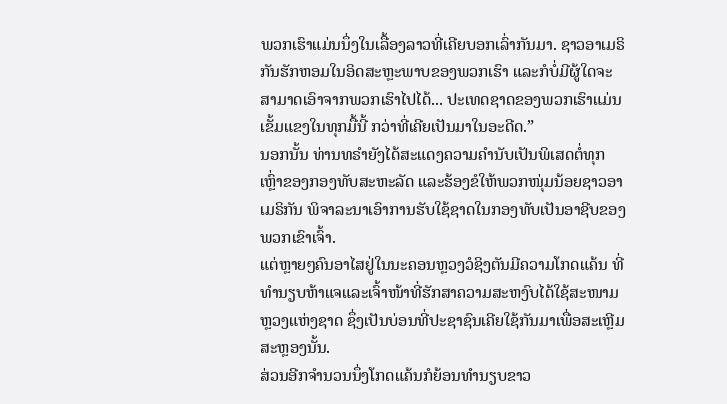ພວກເຮົາແມ່ນນຶ່ງໃນເລື້ອງລາວທີ່ເຄີຍບອກເລົ່າກັນມາ. ຊາວອາເມຣິກັນຮັກຫອມໃນອິດສະຫຼະພາບຂອງພວກເຮົາ ແລະກໍບໍ່ມີຜູ້ໃດຈະສາມາດເອົາຈາກພວກເຮົາໄປໄດ້... ປະເທດຊາດຂອງພວກເຮົາແມ່ນເຂັ້ມແຂງໃນທຸກມື້ນີ້ ກວ່າທີ່ເຄີຍເປັນມາໃນອະດີດ.”
ນອກນັ້ນ ທ່ານທຣຳຍັງໄດ້ສະແດງຄວາມຄຳນັບເປັນພິເສດຕໍ່ທຸກເຫຼົ່າຂອງກອງທັບສະຫະລັດ ແລະຮ້ອງຂໍໃຫ້ພວກໜຸ່ມນ້ອຍຊາວອາເມຣິກັນ ພິຈາລະນາເອົາການຮັບໃຊ້ຊາດໃນກອງທັບເປັນອາຊີບຂອງພວກເຂົາເຈົ້າ.
ແຕ່ຫຼາຍໆຄົນອາໄສຢູ່ໃນນະຄອນຫຼວງວໍຊິງຕັນມີຄວາມໂກດແຄ້ນ ທີ່ທຳນຽບຫ້າແຈແລະເຈົ້າໜ້າທີ່ຮັກສາຄວາມສະຫງົບໄດ້ໃຊ້ສະໜາມຫຼວງແຫ່ງຊາດ ຊຶ່ງເປັນບ່ອນທີ່ປະຊາຊົນເຄີຍໃຊ້ກັນມາເພື່ອສະເຫຼີມສະຫຼອງນັ້ນ.
ສ່ວນອີກຈຳນວນນຶ່ງໂກດແຄ້ນກໍຍ້ອນທຳນຽບຂາວ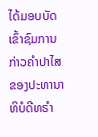ໄດ້ມອບບັດເຂົ້າຊົມການກ່າວຄຳປາໄສຂອງປະທານາທິບໍດີທຣຳ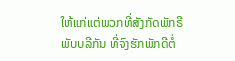ໃຫ້ແກ່ແຕ່ພວກທີ່ສັງກັດພັກຣີພັບບລີກັນ ທີ່ຈົງຮັກພັກດີຕໍ່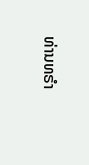ທ່ານທຣຳ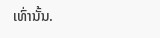ເທົ່ານັ້ນ.